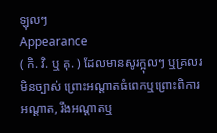ឡុលៗ
Appearance
( កិ. វិ. ឬ គុ. ) ដែលមានសូរក្អុលៗ ឬគ្រលរមិនច្បាស់ ព្រោះអណ្ដាតធំពេកឬព្រោះពិការអណ្ដាត, រឹងអណ្តាតឬ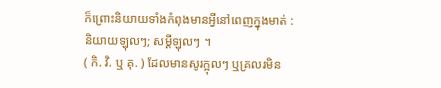ក៏ព្រោះនិយាយទាំងកំពុងមានអ្វីនៅពេញក្នុងមាត់ : និយាយឡុលៗ; សម្ដីឡុលៗ ។
( កិ. វិ. ឬ គុ. ) ដែលមានសូរក្អុលៗ ឬគ្រលរមិន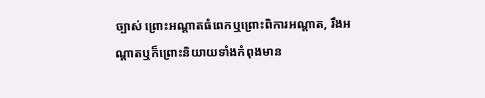ច្បាស់ ព្រោះអណ្ដាតធំពេកឬព្រោះពិការអណ្ដាត, រឹងអណ្តាតឬក៏ព្រោះនិយាយទាំងកំពុងមាន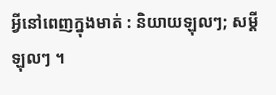អ្វីនៅពេញក្នុងមាត់ : និយាយឡុលៗ; សម្ដីឡុលៗ ។